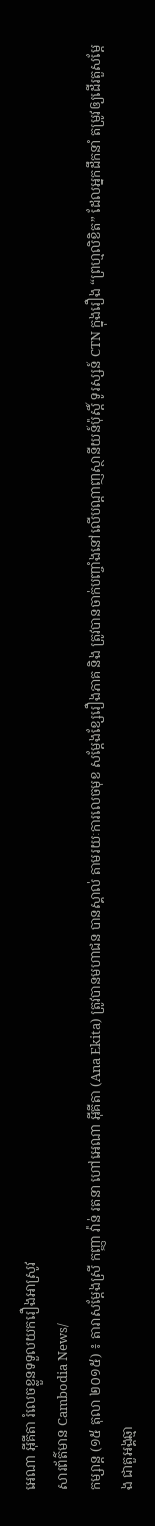អេណា អ៊ីគីតា រំលេចខ្លួនទទួលយករឿងអាស្រូវ
សារព័ត៌មាន Cambodia News/
កម្សាន្ត (១៥ តុលា ២០១៥) ៖ តារាសម្តែងស្រី កញ្ញា វ៉ាន់ រតនា ហៅអេណា អ៊ីគីតា (Ana Ekita) ត្រូវបានមហាជន បានស្គាល់ តាមរយៈការលេចមុខ សម្តែងខ្សែរឿងភាគ និង ត្រូវបានចាក់បញ្ចាំងនៅលើបណ្តាញស្ថានីយន៍ប៉ុស្តិ៍ ទូរស្សន៍ CTN ក្នុងរឿង “ព្រហ្មលិខិត” ដែលអ្នកដឹកនាំ តម្រូវឲ្យដើរតួសម្តែង ជាតួអង្គឆ្មា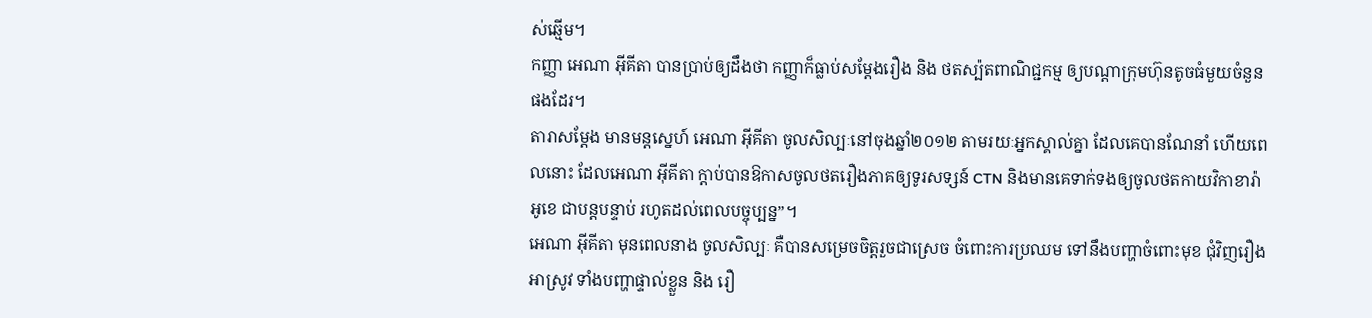ស់ឆ្មើម។
កញ្ញា អេណា អ៊ីគីតា បានប្រាប់ឲ្យដឹងថា កញ្ញាក៏ធ្លាប់សម្តែងរឿង និង ថតស្ប៉តពាណិជ្ជកម្ម ឲ្យបណ្តាក្រុមហ៊ុនតូចធំមួយចំនួនផងដែរ។
តារាសម្តែង មានមន្តស្នេហ៍ អេណា អ៊ីគីតា ចូលសិល្បៈនៅចុងឆ្នាំ២០១២ តាមរយៈអ្នកស្គាល់គ្នា ដែលគេបានណែនាំ ហើយពេលនោះ ដែលអេណា អ៊ីគីតា ក្តាប់បានឱកាសចូលថតរឿងភាគឲ្យទូរសទ្សន៍ CTN និងមានគេទាក់ទងឲ្យចូលថតកាយវិកាខារ៉ាអូខេ ជាបន្តបន្ទាប់ រហូតដល់ពេលបច្ចុប្បន្ន”។
អេណា អ៊ីគីតា មុនពេលនាង ចូលសិល្បៈ គឺបានសម្រេចចិត្តរួចជាស្រេច ចំពោះការប្រឈម ទៅនឹងបញ្ហាចំពោះមុខ ជុំវិញរឿងអាស្រូវ ទាំងបញ្ហាផ្ទាល់ខ្លួន និង រឿ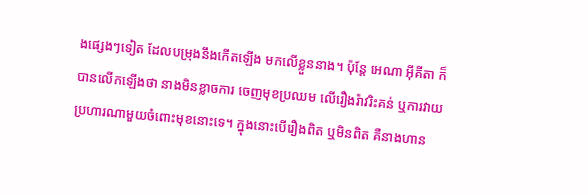ងផ្សេងៗទៀត ដែលបម្រុងនឹងកើតឡើង មកលើខ្លួននាង។ ប៉ុន្តែ អេណា អ៊ីគីតា ក៏បានលើកឡើងថា នាងមិនខ្លាចការ ចេញមុខប្រឈម លើរឿងរ៉ាវរិះគន់ ឬការវាយប្រហារណាមួយចំពោះមុខនោះទេ។ ក្នុងនោះបើរឿងពិត ឬមិនពិត គឺនាងហាន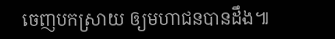ចេញបកស្រាយ ឲ្យមហាជនបានដឹង៕